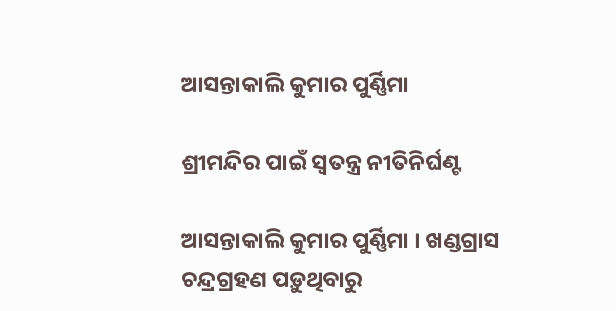ଆସନ୍ତାକାଲି କୁମାର ପୁର୍ଣ୍ଣିମା

ଶ୍ରୀମନ୍ଦିର ପାଇଁ ସ୍ଵତନ୍ତ୍ର ନୀତିନିର୍ଘଣ୍ଟ

ଆସନ୍ତାକାଲି କୁମାର ପୁର୍ଣ୍ଣିମା । ଖଣ୍ଡଗ୍ରାସ ଚନ୍ଦ୍ରଗ୍ରହଣ ପଡ଼ୁଥିବାରୁ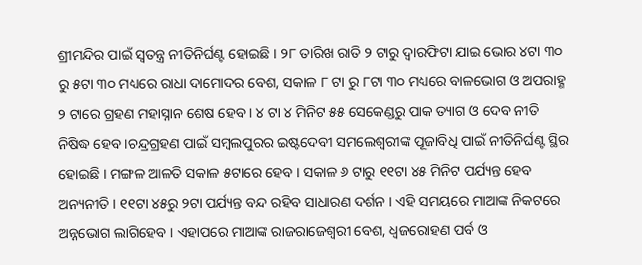ଶ୍ରୀମନ୍ଦିର ପାଇଁ ସ୍ଵତନ୍ତ୍ର ନୀତିନିର୍ଘଣ୍ଟ ହୋଇଛି । ୨୮ ତାରିଖ ରାତି ୨ ଟାରୁ ଦ୍ୱାରଫିଟା ଯାଇ ଭୋର ୪ଟା ୩୦ ରୁ ୫ଟା ୩୦ ମଧ୍ୟରେ ରାଧା ଦାମୋଦର ବେଶ, ସକାଳ ୮ ଟା ରୁ ୮ଟା ୩୦ ମଧ୍ୟରେ ବାଳଭୋଗ ଓ ଅପରାହ୍ଣ ୨ ଟାରେ ଗ୍ରହଣ ମହାସ୍ନାନ ଶେଷ ହେବ । ୪ ଟା ୪ ମିନିଟ ୫୫ ସେକେଣ୍ଡରୁ ପାକ ତ୍ୟାଗ ଓ ଦେବ ନୀତି ନିଷିଦ୍ଧ ହେବ ।ଚନ୍ଦ୍ରଗ୍ରହଣ ପାଇଁ ସମ୍ବଲପୁରର ଇଷ୍ଟଦେବୀ ସମଲେଶ୍ୱରୀଙ୍କ ପୂଜାବିଧି ପାଇଁ ନୀତିନିର୍ଘଣ୍ଟ ସ୍ଥିର ହୋଇଛି । ମଙ୍ଗଳ ଆଳତି ସକାଳ ୫ଟାରେ ହେବ । ସକାଳ ୬ ଟାରୁ ୧୧ଟା ୪୫ ମିନିଟ ପର୍ଯ୍ୟନ୍ତ ହେବ ଅନ୍ୟନୀତି । ୧୧ଟା ୪୫ରୁ ୨ଟା ପର୍ଯ୍ୟନ୍ତ ବନ୍ଦ ରହିବ ସାଧାରଣ ଦର୍ଶନ । ଏହି ସମୟରେ ମାଆଙ୍କ ନିକଟରେ ଅନ୍ନଭୋଗ ଲାଗିହେବ । ଏହାପରେ ମାଆଙ୍କ ରାଜରାଜେଶ୍ୱରୀ ବେଶ, ଧ୍ୱଜରୋହଣ ପର୍ବ ଓ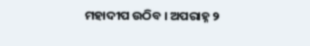ମହାଦୀପ ଉଠିବ । ଅପରାହ୍ନ ୨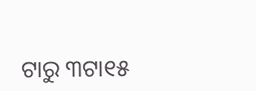ଟାରୁ ୩ଟା୧୫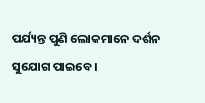ପର୍ଯ୍ୟନ୍ତ ପୁଣି ଲୋକମାନେ ଦର୍ଶନ ସୁଯୋଗ ପାଇବେ ।